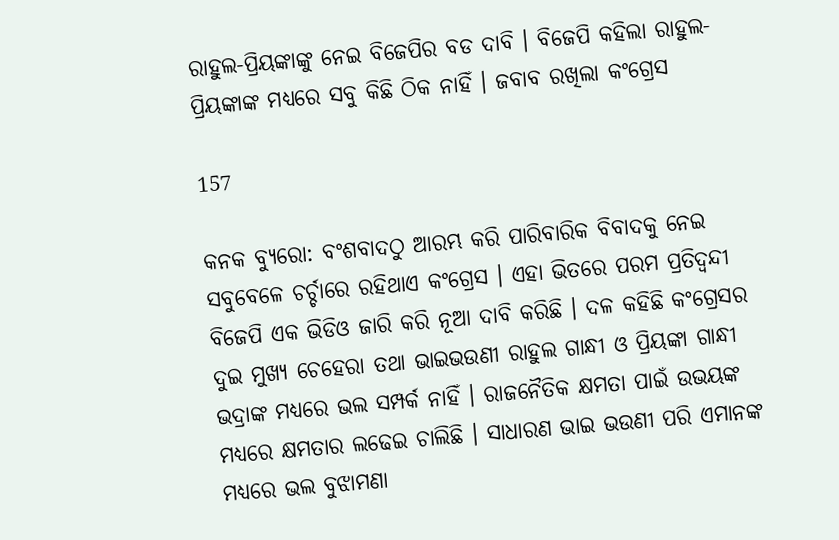ରାହୁଲ-ପ୍ରିୟଙ୍କାଙ୍କୁ ନେଇ ବିଜେପିର ବଡ ଦାବି । ବିଜେପି କହିଲା ରାହୁଲ-ପ୍ରିୟଙ୍କାଙ୍କ ମଧ୍ୟରେ ସବୁ କିଛି ଠିକ ନାହିଁ । ଜବାବ ରଖିଲା କଂଗ୍ରେସ

157

କନକ ବ୍ୟୁରୋ: ବଂଶବାଦଠୁ ଆରମ୍ଭ କରି ପାରିବାରିକ ବିବାଦକୁ ନେଇ ସବୁବେଳେ ଚର୍ଚ୍ଚାରେ ରହିଥାଏ କଂଗ୍ରେସ । ଏହା ଭିତରେ ପରମ ପ୍ରତିଦ୍ୱନ୍ଦୀ ବିଜେପି ଏକ ଭିଡିଓ ଜାରି କରି ନୂଆ ଦାବି କରିଛି । ଦଳ କହିଛି କଂଗ୍ରେସର ଦୁଇ ମୁଖ୍ୟ ଚେହେରା ତଥା ଭାଇଭଉଣୀ ରାହୁଲ ଗାନ୍ଧୀ ଓ ପ୍ରିୟଙ୍କା ଗାନ୍ଧୀ ଭଦ୍ରାଙ୍କ ମଧ୍ୟରେ ଭଲ ସମ୍ପର୍କ ନାହିଁ । ରାଜନୈତିକ କ୍ଷମତା ପାଇଁ ଉଭୟଙ୍କ ମଧ୍ୟରେ କ୍ଷମତାର ଲଢେଇ ଚାଲିଛି । ସାଧାରଣ ଭାଇ ଭଉଣୀ ପରି ଏମାନଙ୍କ ମଧ୍ୟରେ ଭଲ ବୁଝାମଣା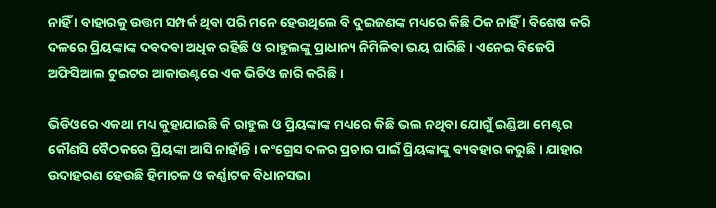ନାହିଁ । ବାହାରକୁ ଉତ୍ତମ ସମ୍ପର୍କ ଥିବା ପରି ମନେ ହେଉଥିଲେ ବି ଦୁଇଜଣଙ୍କ ମଧ୍ୟରେ କିଛି ଠିକ ନାହିଁ । ବିଶେଷ କରି ଦଳରେ ପ୍ରିୟଙ୍କାଙ୍କ ଦବଦବା ଅଧିକ ରହିଛି ଓ ରାହୁଲଙ୍କୁ ପ୍ରାଧାନ୍ୟ ନିମିଳିବା ଭୟ ଘାରିଛି । ଏନେଇ ବିଜେପି ଅଫିସିଆଲ ଟୁଇଟର ଆକାଉଣ୍ଟରେ ଏକ ଭିଡିଓ ଜାରି କରିଛି ।

ଭିଡିଓରେ ଏକଥା ମଧ୍ୟ କୁହାଯାଇଛି କି ରାହୁଲ ଓ ପ୍ରିୟଙ୍କାଙ୍କ ମଧ୍ୟରେ କିଛି ଭଲ ନଥିବା ଯୋଗୁଁ ଇଣ୍ଡିଆ ମେଣ୍ଟର କୌଣସି ବୈଠକରେ ପ୍ରିୟଙ୍କା ଆସି ନାହାଁନ୍ତି । କଂଗ୍ରେସ ଦଳର ପ୍ରଚାର ପାଇଁ ପ୍ରିୟଙ୍କାଙ୍କୁ ବ୍ୟବହାର କରୁଛି । ଯାହାର ଉଦାହରଣ ହେଉଛି ହିମାଚଳ ଓ କର୍ଣ୍ଣାଟକ ବିଧାନସଭା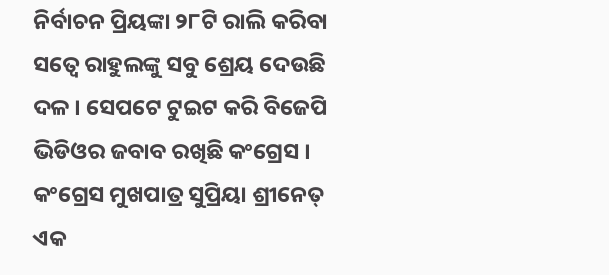ନିର୍ବାଚନ ପ୍ରିୟଙ୍କା ୨୮ଟି ରାଲି କରିବା ସତ୍ୱେ ରାହୁଲଙ୍କୁ ସବୁ ଶ୍ରେୟ ଦେଉଛି ଦଳ । ସେପଟେ ଟୁଇଟ କରି ବିଜେପି ଭିଡିଓର ଜବାବ ରଖିଛି କଂଗ୍ରେସ । କଂଗ୍ରେସ ମୁଖପାତ୍ର ସୁପ୍ରିୟା ଶ୍ରୀନେତ୍ ଏକ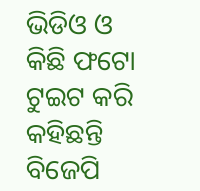ଭିଡିଓ ଓ କିଛି ଫଟୋ ଟୁଇଟ କରି କହିଛନ୍ତି ବିଜେପି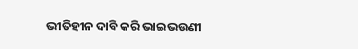ଭୀତିହୀନ ଦାବି କରି ଭାଇଭଉଣୀ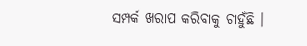ସମ୍ପର୍କ ଖରାପ କରିବାକୁ ଚାହୁଁଛି ।